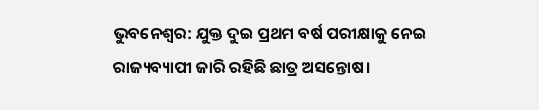ଭୁବନେଶ୍ବର: ଯୁକ୍ତ ଦୁଇ ପ୍ରଥମ ବର୍ଷ ପରୀକ୍ଷାକୁ ନେଇ ରାଜ୍ୟବ୍ୟାପୀ ଜାରି ରହିଛି ଛାତ୍ର ଅସନ୍ତୋଷ।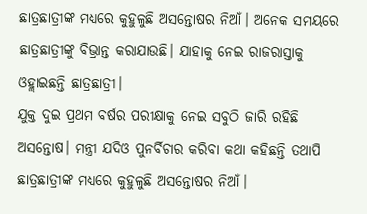ଛାତ୍ରଛାତ୍ରୀଙ୍କ ମଧ୍ୟରେ କୁହୁଳୁଛି ଅସନ୍ତୋଷର ନିଆଁ। ଅନେକ ସମୟରେ ଛାତ୍ରଛାତ୍ରୀଙ୍କୁ ବିଭ୍ରାନ୍ତ କରାଯାଉଛି। ଯାହାକୁ ନେଇ ରାଜରାସ୍ତାକୁ ଓହ୍ଲାଇଛନ୍ତି ଛାତ୍ରଛାତ୍ରୀ।
ଯୁକ୍ତ ଦୁଇ ପ୍ରଥମ ବର୍ଷର ପରୀକ୍ଷାକୁ ନେଇ ସବୁଠି ଜାରି ରହିଛି ଅସନ୍ତୋଷ। ମନ୍ତ୍ରୀ ଯଦିଓ ପୁନର୍ବିଚାର କରିବା କଥା କହିଛନ୍ତି ତଥାପି ଛାତ୍ରଛାତ୍ରୀଙ୍କ ମଧ୍ୟରେ କୁହୁଳୁଛି ଅସନ୍ତୋଷର ନିଆଁ।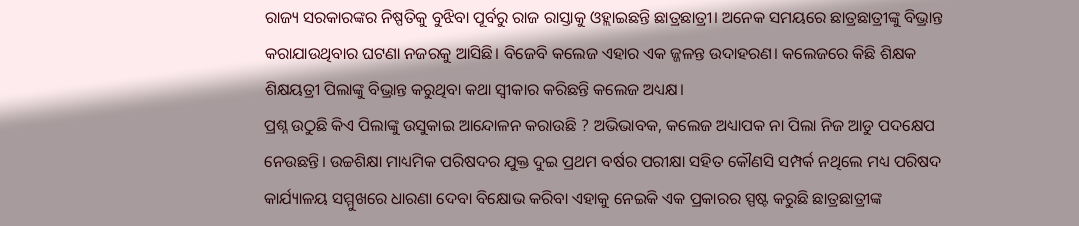ରାଜ୍ୟ ସରକାରଙ୍କର ନିଷ୍ପତିକୁ ବୁଝିବା ପୂର୍ବରୁ ରାଜ ରାସ୍ତାକୁ ଓହ୍ଲାଇଛନ୍ତି ଛାତ୍ରଛାତ୍ରୀ। ଅନେକ ସମୟରେ ଛାତ୍ରଛାତ୍ରୀଙ୍କୁ ବିଭ୍ରାନ୍ତ କରାଯାଉଥିବାର ଘଟଣା ନଜରକୁ ଆସିଛି। ବିଜେବି କଲେଜ ଏହାର ଏକ ଜ୍ଜଳନ୍ତ ଉଦାହରଣ। କଲେଜରେ କିଛି ଶିକ୍ଷକ ଶିକ୍ଷୟତ୍ରୀ ପିଲାଙ୍କୁ ବିଭ୍ରାନ୍ତ କରୁଥିବା କଥା ସ୍ବୀକାର କରିଛନ୍ତି କଲେଜ ଅଧ୍ୟକ୍ଷ।
ପ୍ରଶ୍ନ ଉଠୁଛି କିଏ ପିଲାଙ୍କୁ ଉସୁକାଇ ଆନ୍ଦୋଳନ କରାଉଛି ? ଅଭିଭାବକ, କଲେଜ ଅଧ୍ୟାପକ ନା ପିଲା ନିଜ ଆଡୁ ପଦକ୍ଷେପ ନେଉଛନ୍ତି। ଉଚ୍ଚଶିକ୍ଷା ମାଧ୍ୟମିକ ପରିଷଦର ଯୁକ୍ତ ଦୁଇ ପ୍ରଥମ ବର୍ଷର ପରୀକ୍ଷା ସହିତ କୌଣସି ସମ୍ପର୍କ ନଥିଲେ ମଧ୍ୟ ପରିଷଦ କାର୍ଯ୍ୟାଳୟ ସମ୍ମୁଖରେ ଧାରଣା ଦେବା ବିକ୍ଷୋଭ କରିବା ଏହାକୁ ନେଇକି ଏକ ପ୍ରକାରର ସ୍ପଷ୍ଟ କରୁଛି ଛାତ୍ରଛାତ୍ରୀଙ୍କ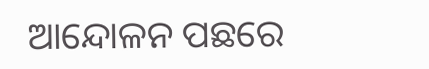ଆନ୍ଦୋଳନ ପଛରେ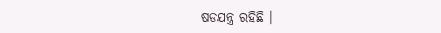ଷଡଯନ୍ତ୍ର ରହିଛି ।